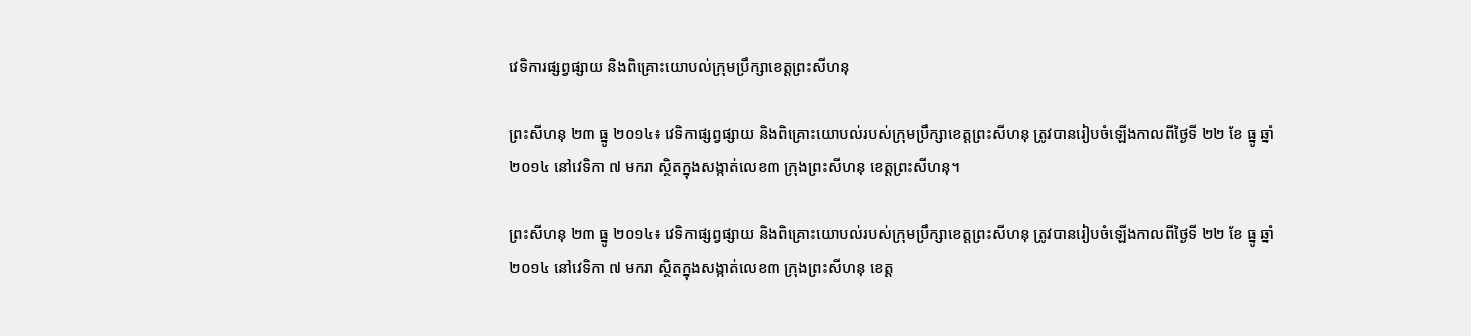វេទិការផ្សព្វផ្សាយ និងពិគ្រោះយោបល់ក្រុមប្រឹក្សាខេត្តព្រះសីហនុ

ព្រះសីហនុ ២៣ ធ្នូ ២០១៤៖ វេទិកាផ្សព្វផ្សាយ និងពិគ្រោះយោបល់របស់ក្រុមប្រឹក្សាខេត្តព្រះសីហនុ ត្រូវបានរៀបចំឡើងកាលពីថ្ងៃទី ២២ ខែ ធ្នូ ឆ្នាំ ២០១៤ នៅវេទិកា ៧ មករា ស្ថិតក្នុងសង្កាត់លេខ៣ ក្រុងព្រះសីហនុ ខេត្តព្រះសីហនុ។

ព្រះសីហនុ ២៣ ធ្នូ ២០១៤៖ វេទិកាផ្សព្វផ្សាយ និងពិគ្រោះយោបល់របស់ក្រុមប្រឹក្សាខេត្តព្រះសីហនុ ត្រូវបានរៀបចំឡើងកាលពីថ្ងៃទី ២២ ខែ ធ្នូ ឆ្នាំ ២០១៤ នៅវេទិកា ៧ មករា ស្ថិតក្នុងសង្កាត់លេខ៣ ក្រុងព្រះសីហនុ ខេត្ត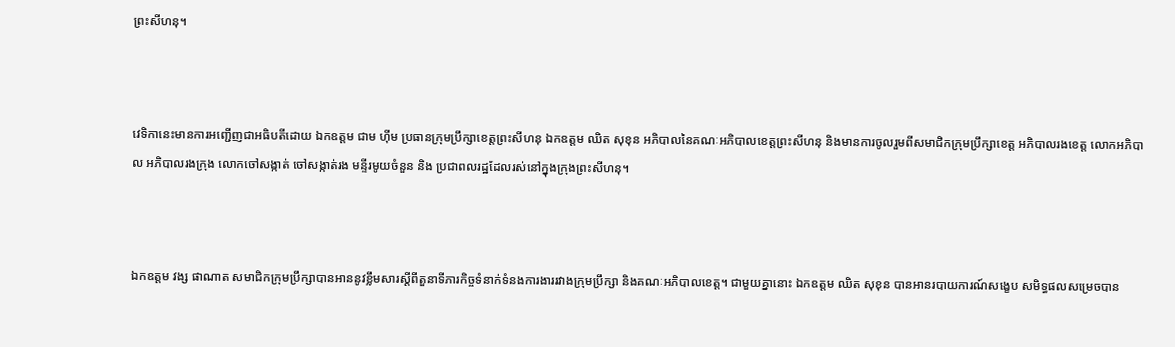ព្រះសីហនុ។



វេទិកានេះមានការអញ្ជើញជាអធិបតីដោយ ឯកឧត្តម ជាម ហ៊ីម ប្រធានក្រុមប្រឹក្សាខេត្តព្រះសីហនុ ឯកឧត្តម ឈិត សុខុន អភិបាលនៃគណៈអភិបាលខេត្តព្រះសីហនុ និងមានការចូលរួមពីសមាជិកក្រុមប្រឹក្សាខេត្ត អភិបាលរងខេត្ត លោកអភិបាល អភិបាលរងក្រុង លោកចៅសង្កាត់ ចៅសង្កាត់រង មន្ទីរមូយចំនួន និង ប្រជាពលរដ្ឋដែលរស់នៅក្នុងក្រុងព្រះសីហនុ។



ឯកឧត្តម វង្ស ផាណាត សមាជិកក្រុមប្រឹក្សាបានអាននូវខ្លឹមសារស្តីពីតួនាទីភារកិច្ចទំនាក់ទំនងការងាររវាងក្រុមប្រឹក្សា និងគណៈអភិបាលខេត្ត។ ជាមួយគ្នានោះ ឯកឧត្តម ឈិត សុខុន បានអានរបាយការណ៍សង្ខេប សមិទ្ធផលសម្រេចបាន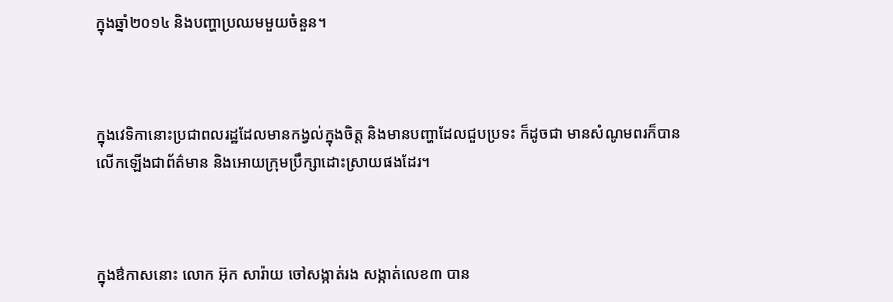ក្នុងឆ្នាំ២០១៤ និងបញ្ហាប្រឈមមួយចំនួន។



ក្នុងវេទិកានោះប្រជាពលរដ្ឋដែលមានកង្វល់ក្នុងចិត្ត និងមានបញ្ហាដែលជួបប្រទះ ក៏ដូចជា មានសំណូមពរក៏បានលើកឡើងជាព័ត៌មាន និងអោយក្រុមប្រឹក្សាដោះស្រាយផងដែរ។



ក្នុងឳកាសនោះ លោក អ៊ុក សារ៉ាយ ចៅសង្កាត់រង សង្កាត់លេខ៣ បាន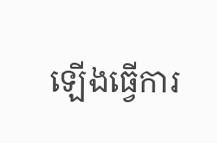ឡើងធ្វើការ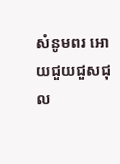សំនូមពរ អោយជួយជួសជុល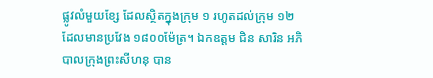ផ្លូវលំមួយខ្សែ ដែលស្ថិតក្នុងក្រុម ១ រហូតដល់ក្រុម ១២ ដែលមានប្រវែង ១៨០០ម៉ែត្រ។ ឯកឧត្តម ជិន សារិន អភិបាលក្រុងព្រះសីហនុ បាន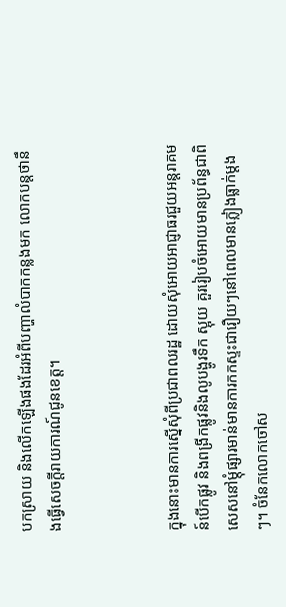បកស្រាយ និងលើកឡើងផងដែរអំពីបញ្ហាលំបាកកន្លងមក លោកបន្តថានឹងធ្វើសេចក្តីរាយការណ៍ជូនខេត្ត។



ក្នុងនោះមានការស្នើសុំពីប្រជាពលរដ្ឋ ដោយសុំអោយអាជ្ញាធរជួយអន្តរាគមន៍បើកផ្លូវ និងពង្រីកផ្លូវនិងលូបង្ហូរទឹក ស្អុយ គួររៀបចំអោយមានប្រព័ន្ធជាពិសេសនៅម្តុំផ្សារមាន់មានការកកស្ទះជារឿយៗនៅពេលមានភ្លៀងធ្លាក់ម្តងៗ។ ចំនែកលោកចៅស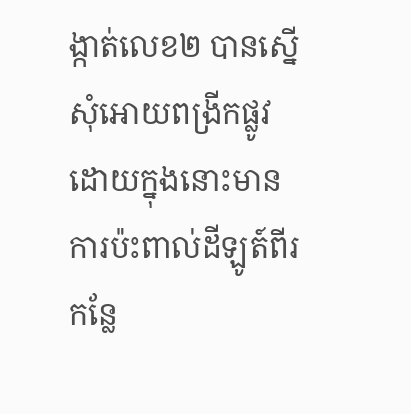ង្កាត់លេខ២ បានស្នើសុំអោយពង្រីកផ្លូវ ដោយក្នុងនោះមានការប៉ះពាល់ដីឡូត៍ពីរកន្លែ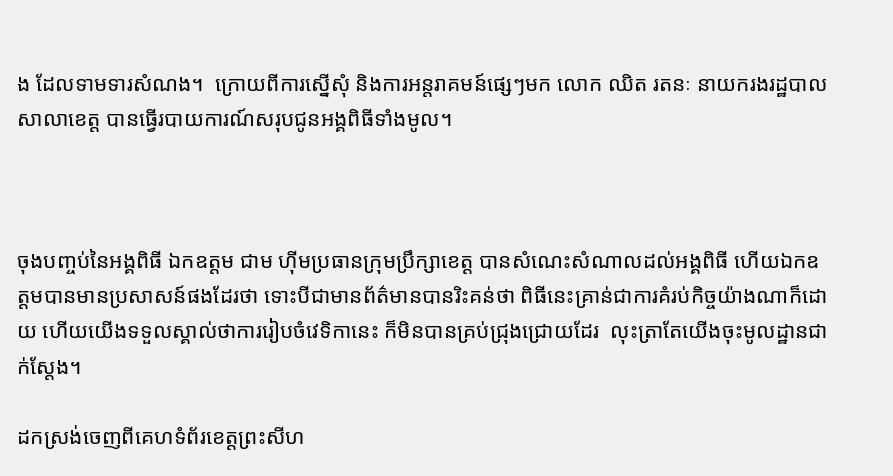ង ដែលទាមទារសំណង។  ក្រោយពីការស្នើសុំ និងការអន្តរាគមន៍ផ្សេៗមក លោក ឈិត រតនៈ នាយករងរដ្ឋបាល សាលាខេត្ត បានធ្វើរបាយការណ៍សរុបជូនអង្គពិធីទាំងមូល។



ចុងបញ្ចប់នៃអង្គពិធី ឯកឧត្តម ជាម ហ៊ីមប្រធានក្រុមប្រឹក្សាខេត្ត បានសំណេះសំណាលដល់អង្គពិធី ហើយឯកឧត្តមបានមានប្រសាសន៍ផងដែរថា ទោះបីជាមានព័ត៌មានបានរិះគន់ថា ពិធីនេះគ្រាន់ជាការគំរប់កិច្ចយ៉ាងណាក៏ដោយ ហើយយើងទទួលស្គាល់ថាការរៀបចំវេទិកានេះ ក៏មិនបានគ្រប់ជ្រុងជ្រោយដែរ  លុះត្រាតែយើងចុះមូលដ្ឋានជាក់ស្តែង។

ដកស្រង់ចេញពីគេហទំព័រខេត្តព្រះសីហ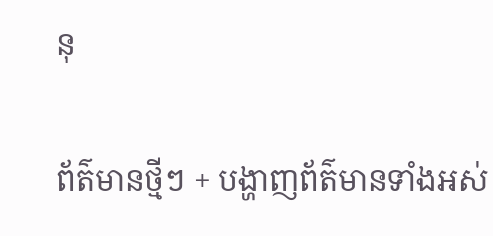នុ

ព័ត៌មានថ្មីៗ + បង្ហាញព័ត៌មានទាំងអស់